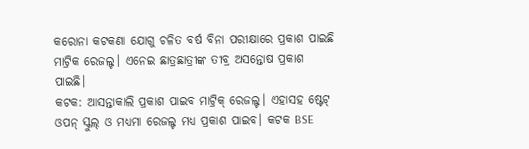କରୋନା କଟକଣା ଯୋଗୁ ଚଳିତ ବର୍ଷ ବିନା ପରୀକ୍ଷାରେ ପ୍ରକାଶ ପାଇଛି ମାଟ୍ରିକ ରେଜଲ୍ଟ। ଏନେଇ ଛାତ୍ରଛାତ୍ରୀଙ୍କ ତୀବ୍ର ଅସନ୍ତୋଷ ପ୍ରକାଶ ପାଇଛି।
କଟକ: ଆସନ୍ତାକାଲି ପ୍ରକାଶ ପାଇବ ମାଟ୍ରିକ୍ ରେଜଲ୍ଟ। ଏହାସହ ଷ୍ଟେଟ୍ ଓପନ୍ ସ୍କୁଲ୍ ଓ ମଧ୍ୟମା ରେଜଲ୍ଟ ମଧ୍ୟ ପ୍ରକାଶ ପାଇବ। କଟକ BSE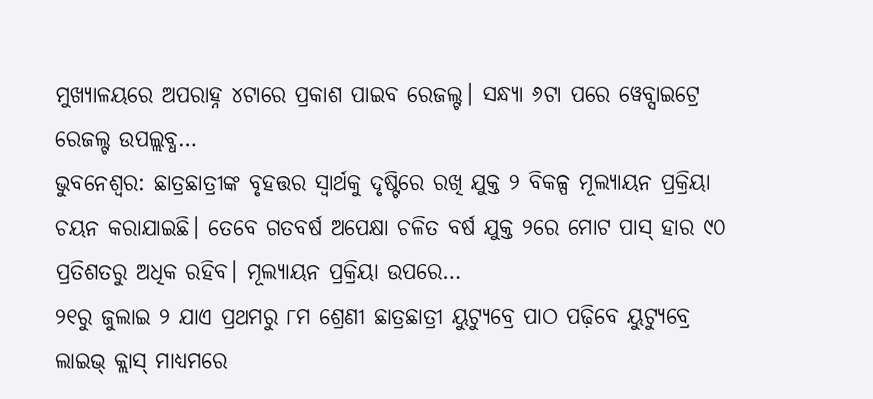ମୁଖ୍ୟାଳୟରେ ଅପରାହ୍ନ ୪ଟାରେ ପ୍ରକାଶ ପାଇବ ରେଜଲ୍ଟ। ସନ୍ଧ୍ୟା ୬ଟା ପରେ ୱେବ୍ସାଇଟ୍ରେ ରେଜଲ୍ଟ ଉପଲ୍ଲବ୍ଧ…
ଭୁବନେଶ୍ୱର: ଛାତ୍ରଛାତ୍ରୀଙ୍କ ବୃହତ୍ତର ସ୍ୱାର୍ଥକୁ ଦୃଷ୍ଟିରେ ରଖି ଯୁକ୍ତ ୨ ବିକଳ୍ପ ମୂଲ୍ୟାୟନ ପ୍ରକ୍ରିୟା ଚୟନ କରାଯାଇଛି। ତେବେ ଗତବର୍ଷ ଅପେକ୍ଷା ଚଳିତ ବର୍ଷ ଯୁକ୍ତ ୨ରେ ମୋଟ ପାସ୍ ହାର ୯୦ ପ୍ରତିଶତରୁ ଅଧିକ ରହିବ। ମୂଲ୍ୟାୟନ ପ୍ରକ୍ରିୟା ଉପରେ…
୨୧ରୁ ଜୁଲାଇ ୨ ଯାଏ ପ୍ରଥମରୁ ୮ମ ଶ୍ରେଣୀ ଛାତ୍ରଛାତ୍ରୀ ୟୁଟ୍ୟୁବ୍ରେ ପାଠ ପଢ଼ିବେ ୟୁଟ୍ୟୁବ୍ରେ ଲାଇଭ୍ କ୍ଲାସ୍ ମାଧ୍ୟମରେ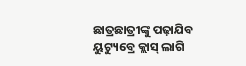ଛାତ୍ରଛାତ୍ରୀଙ୍କୁ ପଢ଼ାଯିବ ୟୁଟ୍ୟୁବ୍ରେ କ୍ଲାସ୍ ଲାଗି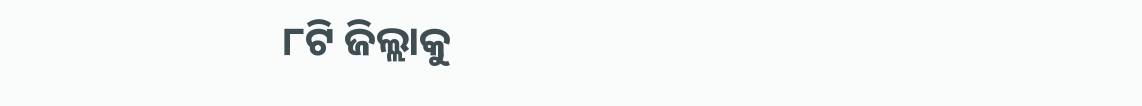୮ଟି ଜିଲ୍ଲାକୁ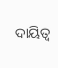ଦାୟିତ୍ୱ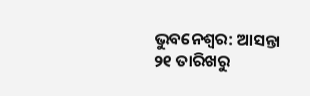ଭୁବନେଶ୍ୱର: ଆସନ୍ତା ୨୧ ତାରିଖରୁ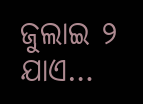ଜୁଲାଇ ୨ ଯାଏ…